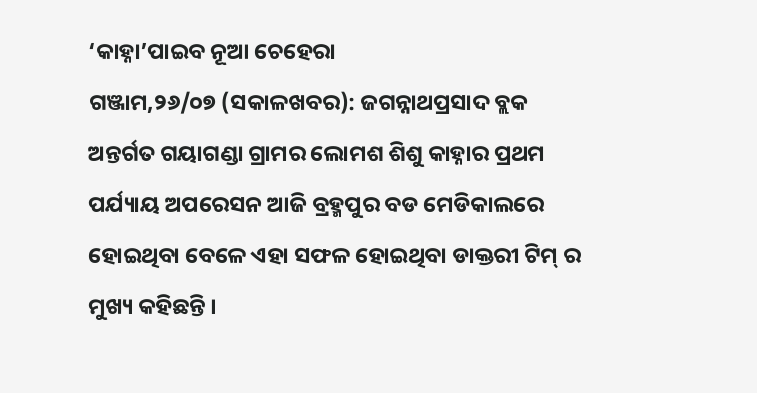‘କାହ୍ନା’ପାଇବ ନୂଆ ଚେହେରା
ଗଞ୍ଜାମ,୨୬/୦୭ (ସକାଳଖବର): ଜଗନ୍ନାଥପ୍ରସାଦ ବ୍ଲକ ଅନ୍ତର୍ଗତ ଗୟାଗଣ୍ଡା ଗ୍ରାମର ଲୋମଶ ଶିଶୁ କାହ୍ନାର ପ୍ରଥମ ପର୍ଯ୍ୟାୟ ଅପରେସନ ଆଜି ବ୍ରହ୍ମପୁର ବଡ ମେଡିକାଲରେ ହୋଇଥିବା ବେଳେ ଏହା ସଫଳ ହୋଇଥିବା ଡାକ୍ତରୀ ଟିମ୍ ର ମୁଖ୍ୟ କହିଛନ୍ତି ।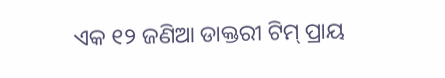ଏକ ୧୨ ଜଣିଆ ଡାକ୍ତରୀ ଟିମ୍ ପ୍ରାୟ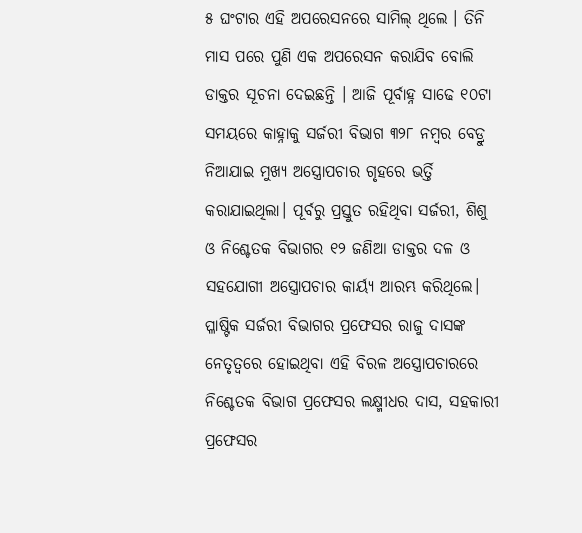୫ ଘଂଟାର ଏହି ଅପରେସନରେ ସାମିଲ୍ ଥିଲେ । ତିନି ମାସ ପରେ ପୁଣି ଏକ ଅପରେସନ କରାଯିବ ବୋଲି ଡାକ୍ତର ସୂଚନା ଦେଇଛନ୍ତି । ଆଜି ପୂର୍ବାହ୍ନ ସାଢେ ୧୦ଟା ସମୟରେ କାହ୍ନାକୁ ସର୍ଜରୀ ବିଭାଗ ୩୨୮ ନମ୍ବର ବେଡ୍ରୁ ନିଆଯାଇ ମୁଖ୍ୟ ଅସ୍ତ୍ରୋପଚାର ଗୃହରେ ଭର୍ତ୍ତି କରାଯାଇଥିଲା। ପୂର୍ବରୁ ପ୍ରସ୍ତୁତ ରହିଥିବା ସର୍ଜରୀ, ଶିଶୁ ଓ ନିଶ୍ଚେତକ ବିଭାଗର ୧୨ ଜଣିଆ ଡାକ୍ତର ଦଳ ଓ ସହଯୋଗୀ ଅସ୍ତ୍ରୋପଚାର କାର୍ୟ୍ୟ ଆରମ୍ଭ କରିଥିଲେ। ପ୍ଳାଷ୍ଟିକ ସର୍ଜରୀ ବିଭାଗର ପ୍ରଫେସର ରାଜୁ ଦାସଙ୍କ ନେତୃତ୍ୱରେ ହୋଇଥିବା ଏହି ବିରଳ ଅସ୍ତ୍ରୋପଚାରରେ ନିଶ୍ଚେତକ ବିଭାଗ ପ୍ରଫେସର ଲକ୍ଷ୍ମୀଧର ଦାସ, ସହକାରୀ ପ୍ରଫେସର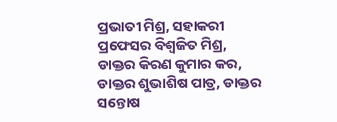ପ୍ରଭାତୀ ମିଶ୍ର, ସହାକରୀ ପ୍ରଫେସର ବିଶ୍ୱଜିତ ମିଶ୍ର, ଡାକ୍ତର କିରଣ କୁମାର କର, ଡାକ୍ତର ଶୁଭାଶିଷ ପାତ୍ର, ଡାକ୍ତର ସନ୍ତୋଷ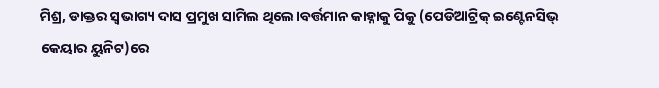ମିଶ୍ର, ଡାକ୍ତର ସ୍ବଭାଗ୍ୟ ଦାସ ପ୍ରମୁଖ ସାମିଲ ଥିଲେ।ବର୍ତ୍ତମାନ କାହ୍ନାକୁ ପିକୁ (ପେଡିଆଟ୍ରିକ୍ ଇଣ୍ଟେନସିଭ୍ କେୟାର ୟୁନିଟ)ରେ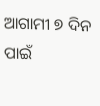ଆଗାମୀ ୭ ଦିନ ପାଇଁ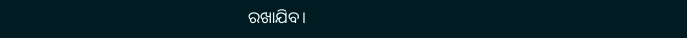ରଖାଯିବ।